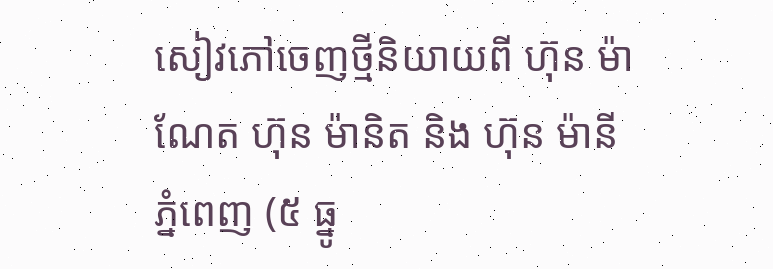សៀវភៅចេញថ្មីនិយាយពី ហ៊ុន ម៉ាណែត ហ៊ុន ម៉ានិត និង ហ៊ុន ម៉ានី
ភ្នំពេញ (៥ ធ្នូ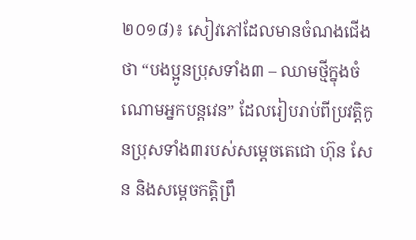២០១៨)៖ សៀវភៅដែលមានចំណងជើងថា “បងប្អូនប្រុសទាំង៣ – ឈាមថ្មីក្នុងចំណោមអ្នកបន្តវេន” ដែលរៀបរាប់ពីប្រវត្តិកូនប្រុសទាំង៣របស់សម្តេចតេជោ ហ៊ុន សែន និងសម្តេចកត្តិព្រឹ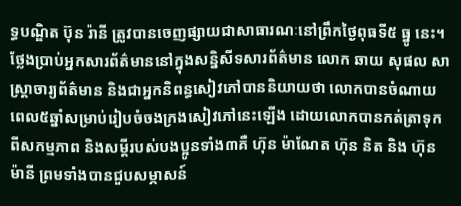ទ្ធបណ្ឌិត ប៊ុន រ៉ានី ត្រូវបានចេញផ្សាយជាសាធារណៈនៅព្រឹកថ្ងៃពុធទី៥ ធ្នូ នេះ។
ថ្លែងប្រាប់អ្នកសារព័ត៌មាននៅក្នុងសន្និសីទសារព័ត៌មាន លោក ឆាយ សុផល សាស្រ្តាចារ្យព័ត៌មាន និងជាអ្នកនិពន្ធសៀវភៅបាននិយាយថា លោកបានចំណាយពេល៥ឆ្នាំសម្រាប់រៀបចំចងក្រងសៀវភៅនេះឡើង ដោយលោកបានកត់ត្រាទុកពីសកម្មភាព និងសម្តីរបស់បងប្អូនទាំង៣គឺ ហ៊ុន ម៉ាណែត ហ៊ុន និត និង ហ៊ុន ម៉ានី ព្រមទាំងបានជួបសម្ភាសន៍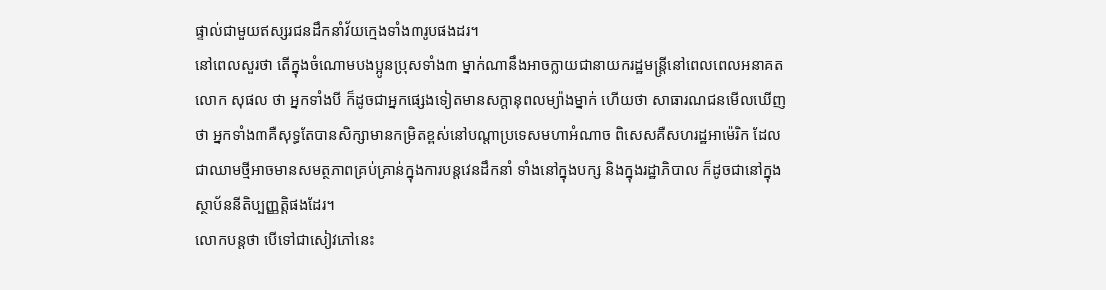ផ្ទាល់ជាមួយឥស្សរជនដឹកនាំវ័យក្មេងទាំង៣រូបផងដរ។
នៅពេលសួរថា តើក្នុងចំណោមបងប្អូនប្រុសទាំង៣ ម្នាក់ណានឹងអាចក្លាយជានាយករដ្ឋមន្រ្តីនៅពេលពេលអនាគត លោក សុផល ថា អ្នកទាំងបី ក៏ដូចជាអ្នកផ្សេងទៀតមានសក្តានុពលម្យ៉ាងម្នាក់ ហើយថា សាធារណជនមើលឃើញថា អ្នកទាំង៣គឺសុទ្ធតែបានសិក្សាមានកម្រិតខ្ពស់នៅបណ្តាប្រទេសមហាអំណាច ពិសេសគឺសហរដ្ឋអាម៉េរិក ដែលជាឈាមថ្មីអាចមានសមត្ថភាពគ្រប់គ្រាន់ក្នុងការបន្តវេនដឹកនាំ ទាំងនៅក្នុងបក្ស និងក្នុងរដ្ឋាភិបាល ក៏ដូចជានៅក្នុងស្ថាប័ននីតិប្បញ្ញត្តិផងដែរ។
លោកបន្តថា បើទៅជាសៀវភៅនេះ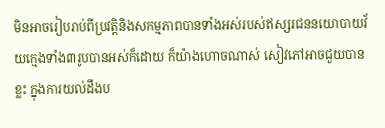មិនអាចរៀបរាប់ពីប្រវត្តិនិងសកម្មភាពបានទាំងអស់របស់ឥស្សរជននយោបាយវ័យក្មេងទាំង៣រូបបានអស់ក៏ដោយ ក៏យ៉ាងហោចណាស់ សៀវភៅអាចជួយបានខ្លះ ក្នុងការយល់ដឹងប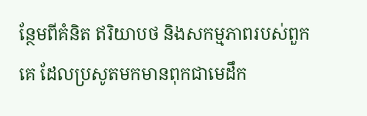ន្ថែមពីគំនិត ឥរិយាបថ និងសកម្មភាពរបស់ពួកគេ ដែលប្រសូតមកមានពុកជាមេដឹក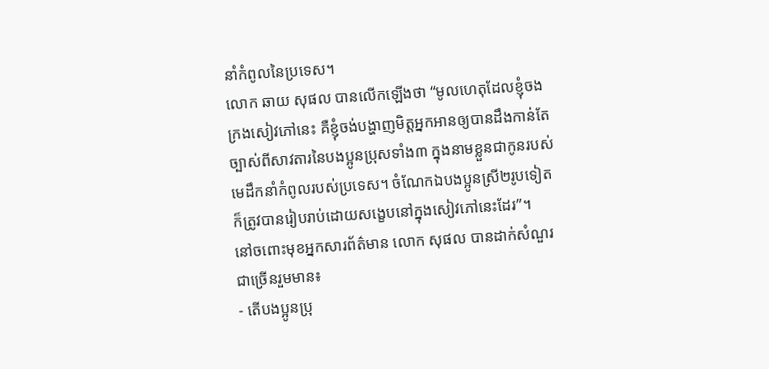នាំកំពូលនៃប្រទេស។
លោក ឆាយ សុផល បានលើកឡើងថា “មូលហេតុដែលខ្ញុំចងក្រងសៀវភៅនេះ គឺខ្ញុំចង់បង្ហាញមិត្តអ្នកអានឲ្យបានដឹងកាន់តែច្បាស់ពីសាវតារនៃបងប្អូនប្រុសទាំង៣ ក្នុងនាមខ្លួនជាកូនរបស់មេដឹកនាំកំពូលរបស់ប្រទេស។ ចំណែកឯបងប្អូនស្រី២រូបទៀតក៏ត្រូវបានរៀបរាប់ដោយសង្ខេបនៅក្នុងសៀវភៅនេះដែរ”។
នៅចពោះមុខអ្នកសារព័ត៌មាន លោក សុផល បានដាក់សំណួរជាច្រើនរួមមាន៖
- តើបងប្អូនប្រុ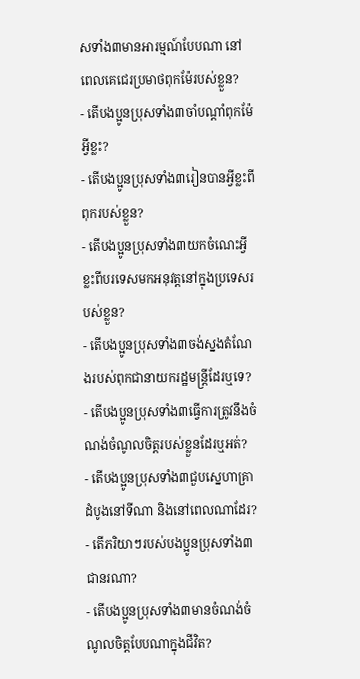សទាំង៣មានអារម្មណ៍បែបណា នៅពេលគេជេរប្រមាថពុកម៉ែរបស់ខ្លួន?
- តើបងប្អូនប្រុសទាំង៣ចាំបណ្តាំពុកម៉ែអ្វីខ្លះ?
- តើបងប្អូនប្រុសទាំង៣រៀនបានអ្វីខ្លះពីពុករបស់ខ្លួន?
- តើបងប្អូនប្រុសទាំង៣យកចំណេះអ្វីខ្លះពីបរទេសមកអនុវត្តនៅក្នុងប្រទេសរបស់ខ្លួន?
- តើបងប្អូនប្រុសទាំង៣ចង់ស្នងតំណែងរបស់ពុកជានាយករដ្ឋមន្រ្តីដែរឬទេ?
- តើបងប្អូនប្រុសទាំង៣ធ្វើការត្រូវនឹងចំណង់ចំណូលចិត្តរបស់ខ្លួនដែរឬអត់?
- តើបងប្អូនប្រុសទាំង៣ជួបស្នេហាគ្រាដំបូងនៅទីណា និងនៅពេលណាដែរ?
- តើភរិយាៗរបស់បងប្អូនប្រុសទាំង៣ជានរណា?
- តើបងប្អូនប្រុសទាំង៣មានចំណង់ចំណូលចិត្តបែបណាក្នុងជីវិត?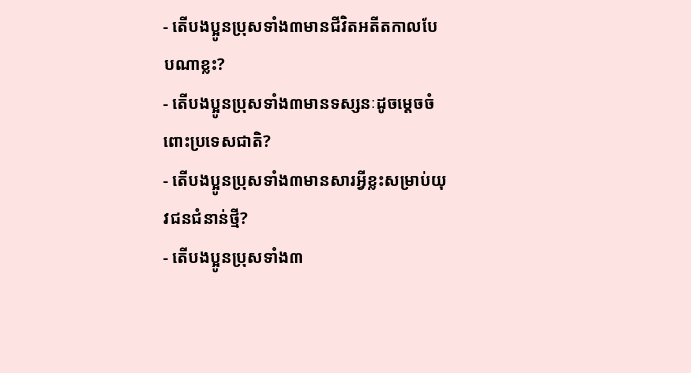- តើបងប្អូនប្រុសទាំង៣មានជីវិតអតីតកាលបែបណាខ្លះ?
- តើបងប្អូនប្រុសទាំង៣មានទស្សនៈដូចម្តេចចំពោះប្រទេសជាតិ?
- តើបងប្អូនប្រុសទាំង៣មានសារអ្វីខ្លះសម្រាប់យុវជនជំនាន់ថ្មី?
- តើបងប្អូនប្រុសទាំង៣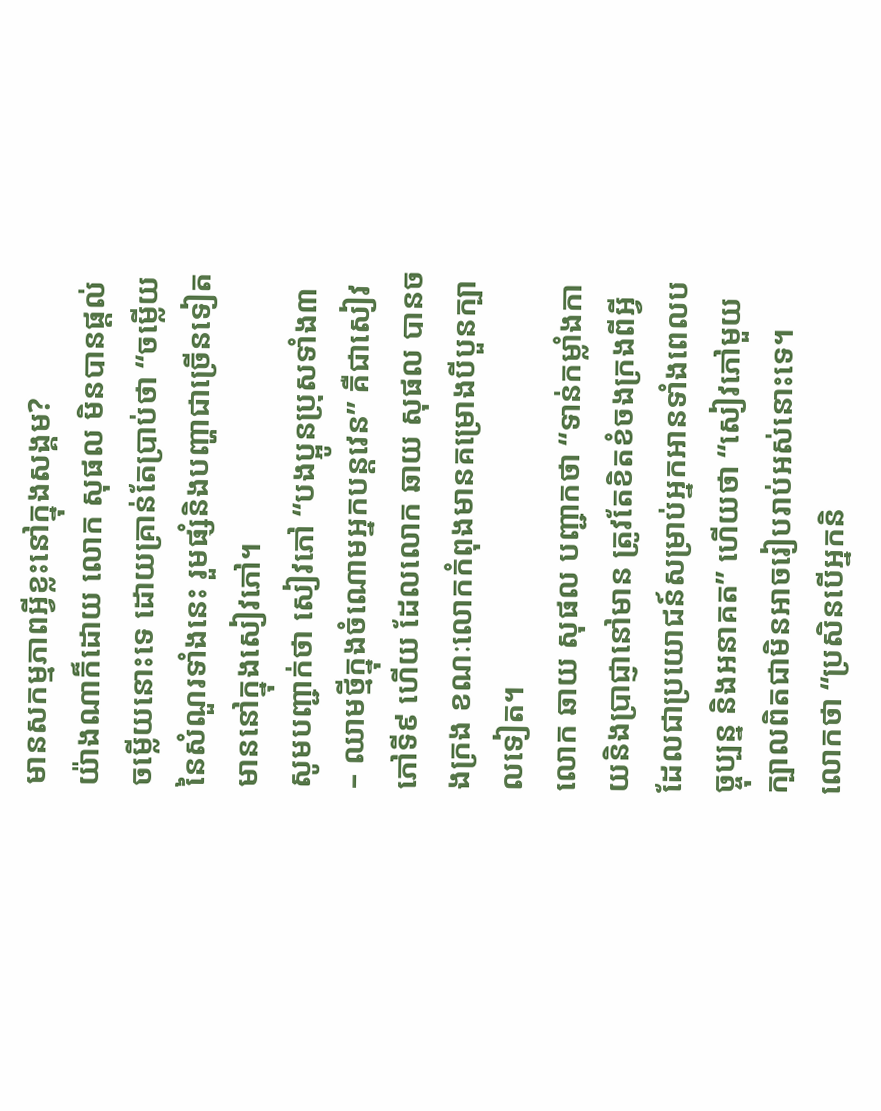មានសកម្មភាពអ្វីខ្លះនៅក្នុងសង្គម?
យ៉ាងណាក៏ដោយ លោក សុផល មិនបានផ្តល់ចម្លើយនោះទេ ដោយគ្រាន់តែប្រាប់ថា “ចម្លើយនៃសំណួរទាំងនេះ រួមផ្សំនិងបញ្ហាជាច្រើនទៀត មាននៅក្នុងសៀវភៅ។
សូមបញ្ជាក់ថា សៀវភៅ “បងប្អូនប្រុសទាំង៣ – ឈាមថ្មីក្នុងចំណោមអ្នកបន្តវេន” គឺជាសៀវភៅទី៩ ហើយ ដែលលោក ឆាយ សុផល បានចងក្រង ខណៈលោកកំពុងមានគម្រោងបីបួនក្បាលទៀត។
លោក ឆាយ សុផល បញ្ជាកថា “ទាន់កម្លាំងកាយនិងប្រាជ្ញានៅមាន ត្រូវតែខិតខំចងក្រងពីអ្វីដែលជាប្រយោជន៍សម្រាប់អ្នកអានទាំងពេលបច្ចុប្បន្ន និងអនាគត” ហើយថា “សៀវភៅមួយក្បាលពិតជាមិនអាចរៀបរាប់អស់នោះទេ។
លោកថា “ប្រសិនបើអ្នកនិ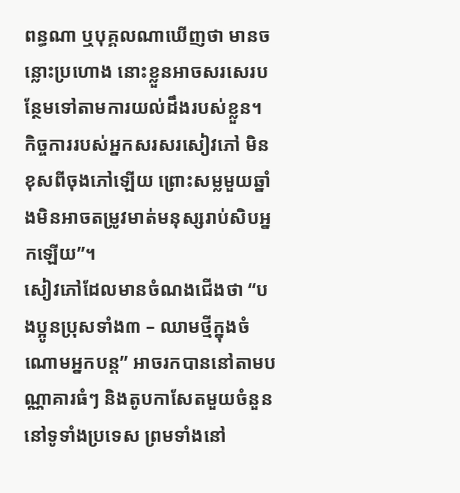ពន្ធណា ឬបុគ្គលណាឃើញថា មានចន្លោះប្រហោង នោះខ្លួនអាចសរសេរបន្ថែមទៅតាមការយល់ដឹងរបស់ខ្លួន។ កិច្ចការរបស់អ្នកសរសរសៀវភៅ មិនខុសពីចុងភៅឡើយ ព្រោះសម្លមួយឆ្នាំងមិនអាចតម្រូវមាត់មនុស្សរាប់សិបអ្នកឡើយ”។
សៀវភៅដែលមានចំណងជើងថា “បងប្អូនប្រុសទាំង៣ – ឈាមថ្មីក្នុងចំណោមអ្នកបន្ត” អាចរកបាននៅតាមបណ្ណាគារធំៗ និងតូបកាសែតមួយចំនួននៅទូទាំងប្រទេស ព្រមទាំងនៅ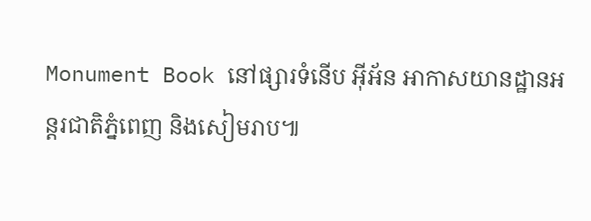Monument Book នៅផ្សារទំនើប អ៊ីអ័ន អាកាសយានដ្ឋានអន្តរជាតិភ្នំពេញ និងសៀមរាប៕